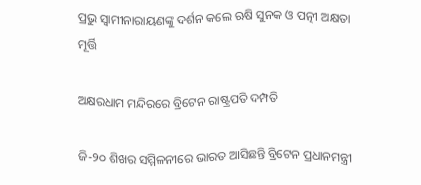ପ୍ରଭୁ ସ୍ବାମୀନାରାୟଣଙ୍କୁ ଦର୍ଶନ କଲେ ଋଷି ସୁନକ ଓ ପତ୍ନୀ ଅକ୍ଷତା ମୂର୍ତ୍ତି

ଅକ୍ଷରଧାମ ମନ୍ଦିରରେ ବ୍ରିଟେନ ରାଷ୍ଟ୍ରପତି ଦମ୍ପତି

ଜି-୨୦ ଶିଖର ସମ୍ମିଳନୀରେ ଭାରତ ଆସିଛନ୍ତି ବ୍ରିଟେନ ପ୍ରଧାନମନ୍ତ୍ରୀ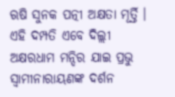ଋଷି ସୁନକ ପତ୍ନୀ ଅକ୍ଷତା ମୂର୍ତ୍ତି । ଏହି ଦମ୍ପତି ଏବେ ଦିଲ୍ଲୀ ଅକ୍ଷରଧାମ ମନ୍ଦିର ଯାଇ ପ୍ରଭୁ ସ୍ବାମୀନାରାୟଣଙ୍କ ଦର୍ଶନ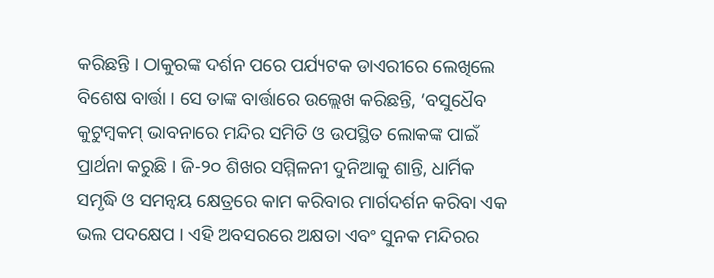କରିଛନ୍ତି । ଠାକୁରଙ୍କ ଦର୍ଶନ ପରେ ପର୍ଯ୍ୟଟକ ଡାଏରୀରେ ଲେଖିଲେ ବିଶେଷ ବାର୍ତ୍ତା । ସେ ତାଙ୍କ ବାର୍ତ୍ତାରେ ଉଲ୍ଲେଖ କରିଛନ୍ତି, ‘ବସୁଧୈବ କୁଟୁମ୍ବକମ୍ ଭାବନାରେ ମନ୍ଦିର ସମିତି ଓ ଉପସ୍ଥିତ ଲୋକଙ୍କ ପାଇଁ ପ୍ରାର୍ଥନା କରୁଛି । ଜି-୨୦ ଶିଖର ସମ୍ମିଳନୀ ଦୁନିଆକୁ ଶାନ୍ତି, ଧାର୍ମିକ ସମୃଦ୍ଧି ଓ ସମନ୍ବୟ କ୍ଷେତ୍ରରେ କାମ କରିବାର ମାର୍ଗଦର୍ଶନ କରିବା ଏକ ଭଲ ପଦକ୍ଷେପ । ଏହି ଅବସରରେ ଅକ୍ଷତା ଏବଂ ସୁନକ ମନ୍ଦିରର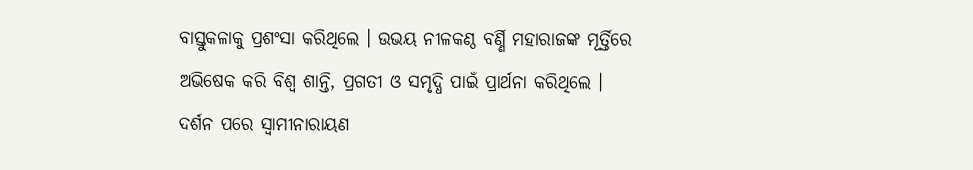ବାସ୍ତୁକଳାକୁ ପ୍ରଶଂସା କରିଥିଲେ । ଉଭୟ ନୀଳକଣ୍ଠ ବର୍ଣ୍ଣି ମହାରାଜଙ୍କ ମୂର୍ତ୍ତିରେ ଅଭିଷେକ କରି ବିଶ୍ବ ଶାନ୍ତି, ପ୍ରଗତୀ ଓ ସମୃଦ୍ଧି ପାଇଁ ପ୍ରାର୍ଥନା କରିଥିଲେ । ଦର୍ଶନ ପରେ ସ୍ବାମୀନାରାୟଣ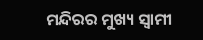ମନ୍ଦିରର ମୁଖ୍ୟ ସ୍ବାମୀ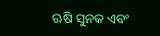ଋଷି ସୁନକ ଏବଂ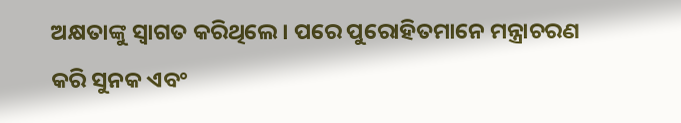ଅକ୍ଷତାଙ୍କୁ ସ୍ବାଗତ କରିଥିଲେ । ପରେ ପୁରୋହିତମାନେ ମନ୍ତ୍ରାଚରଣ କରି ସୁନକ ଏବଂ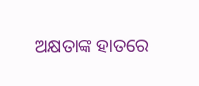ଅକ୍ଷତାଙ୍କ ହାତରେ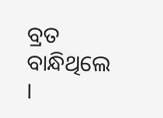ବ୍ରତ ବାନ୍ଧିଥିଲେ ।